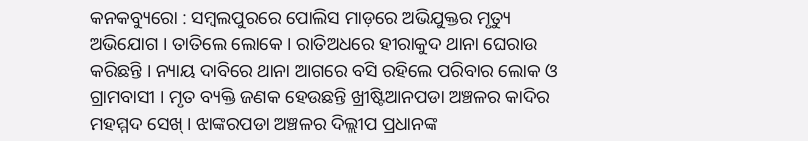କନକବ୍ୟୁରୋ : ସମ୍ବଲପୁରରେ ପୋଲିସ ମାଡ଼ରେ ଅଭିଯୁକ୍ତର ମୃତ୍ୟୁ ଅଭିଯୋଗ । ତାତିଲେ ଲୋକେ । ରାତିଅଧରେ ହୀରାକୁଦ ଥାନା ଘେରାଉ କରିଛନ୍ତି । ନ୍ୟାୟ ଦାବିରେ ଥାନା ଆଗରେ ବସି ରହିଲେ ପରିବାର ଲୋକ ଓ ଗ୍ରାମବାସୀ । ମୃତ ବ୍ୟକ୍ତି ଜଣକ ହେଉଛନ୍ତି ଖ୍ରୀଷ୍ଟିଆନପଡା ଅଞ୍ଚଳର କାଦିର ମହମ୍ମଦ ସେଖ୍ । ଝାଙ୍କରପଡା ଅଞ୍ଚଳର ଦିଲ୍ଲୀପ ପ୍ରଧାନଙ୍କ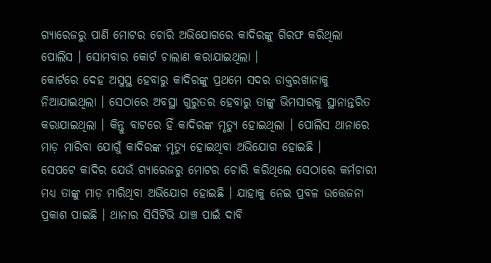ଗ୍ୟାରେଜରୁ ପାଣି ମୋଟର ଚୋରି ଅଭିଯୋଗରେ କାଦିରଙ୍କୁ ଗିରଫ କରିଥିଲା ପୋଲିସ । ସୋମବାର କୋର୍ଟ ଚାଲାଣ କରାଯାଇଥିଲା ।
କୋର୍ଟରେ ଦେହ ଅସୁସ୍ଥ ହେବାରୁ କାଦିରଙ୍କୁ ପ୍ରଥମେ ସଦର ଡାକ୍ତରଖାନାକୁ ନିଆଯାଇଥିଲା । ସେଠାରେ ଅବସ୍ଥା ଗୁରୁତର ହେବାରୁ ତାଙ୍କୁ ଭିମସାରକୁ ସ୍ଥାନାନ୍ତରିତ କରାଯାଇଥିଲା । କିନ୍ତୁ ବାଟରେ ହିଁ କାଦିରଙ୍କ ମୃତ୍ୟୁ ହୋଇଥିଲା । ପୋଲିସ ଥାନାରେ ମାଡ଼ ମାରିବା ଯୋଗୁଁ କାଦିରଙ୍କ ମୃତ୍ୟୁ ହୋଇଥିବା ଅଭିଯୋଗ ହୋଇଛି ।
ସେପଟେ କାଦିର ଯେଉଁ ଗ୍ୟାରେଜରୁ ମୋଟର ଚୋରି କରିଥିଲେ ସେଠାରେ କର୍ମଚାରୀ ମଧ୍ୟ ତାଙ୍କୁ ମାଡ଼ ମାରିଥିବା ଅଭିଯୋଗ ହୋଇଛି । ଯାହାକୁ ନେଇ ପ୍ରବଳ ଉତ୍ତେଜନା ପ୍ରକାଶ ପାଇଛି । ଥାନାର ସିସିଟିଭି ଯାଞ୍ଚ ପାଇଁ ଦାବି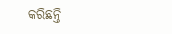କରିଛନ୍ତି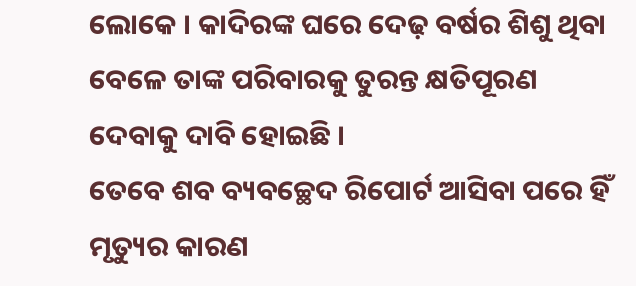ଲୋକେ । କାଦିରଙ୍କ ଘରେ ଦେଢ଼ ବର୍ଷର ଶିଶୁ ଥିବା ବେଳେ ତାଙ୍କ ପରିବାରକୁ ତୁରନ୍ତ କ୍ଷତିପୂରଣ ଦେବାକୁ ଦାବି ହୋଇଛି ।
ତେବେ ଶବ ବ୍ୟବଚ୍ଛେଦ ରିପୋର୍ଟ ଆସିବା ପରେ ହିଁ ମୃତ୍ୟୁର କାରଣ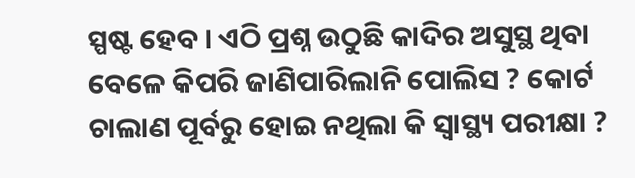ସ୍ପଷ୍ଟ ହେବ । ଏଠି ପ୍ରଶ୍ନ ଉଠୁଛି କାଦିର ଅସୁସ୍ଥ ଥିବା ବେଳେ କିପରି ଜାଣିପାରିଲାନି ପୋଲିସ ? କୋର୍ଟ ଚାଲାଣ ପୂର୍ବରୁ ହୋଇ ନଥିଲା କି ସ୍ବାସ୍ଥ୍ୟ ପରୀକ୍ଷା ?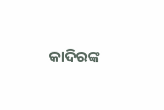କାଦିରଙ୍କ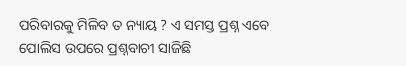ପରିବାରକୁ ମିଳିବ ତ ନ୍ୟାୟ ? ଏ ସମସ୍ତ ପ୍ରଶ୍ନ ଏବେ ପୋଲିସ ଉପରେ ପ୍ରଶ୍ନବାଚୀ ସାଜିଛି